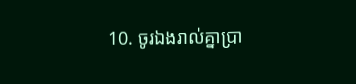10. ចូរឯងរាល់គ្នាប្រា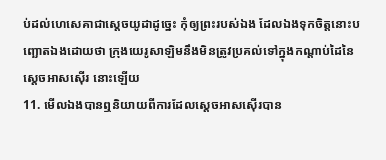ប់ដល់ហេសេគាជាស្តេចយូដាដូច្នេះ កុំឲ្យព្រះរបស់ឯង ដែលឯងទុកចិត្តនោះបញ្ឆោតឯងដោយថា ក្រុងយេរូសាឡិមនឹងមិនត្រូវប្រគល់ទៅក្នុងកណ្តាប់ដៃនៃស្តេចអាសស៊ើរ នោះឡើយ
11. មើលឯងបានឮនិយាយពីការដែលស្តេចអាសស៊ើរបាន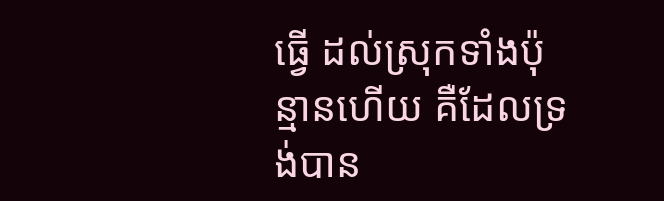ធ្វើ ដល់ស្រុកទាំងប៉ុន្មានហើយ គឺដែលទ្រង់បាន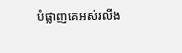បំផ្លាញគេអស់រលីង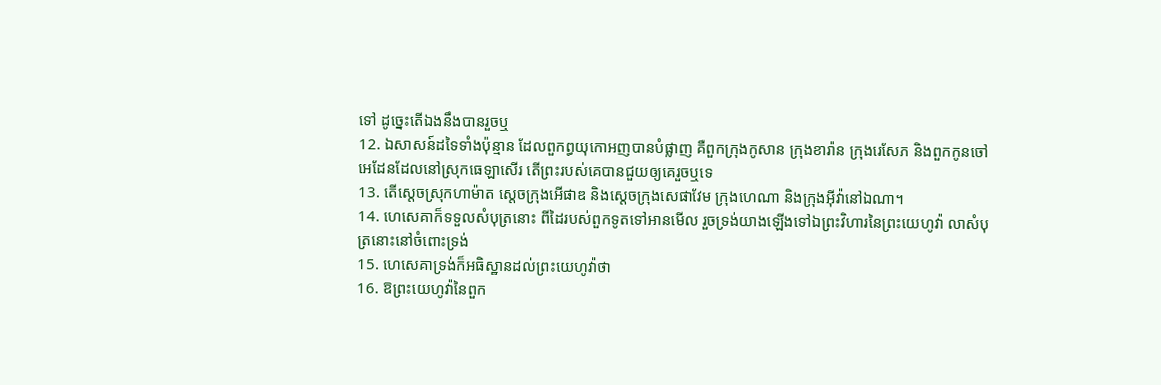ទៅ ដូច្នេះតើឯងនឹងបានរួចឬ
12. ឯសាសន៍ដទៃទាំងប៉ុន្មាន ដែលពួកព្ធយុកោអញបានបំផ្លាញ គឺពួកក្រុងកូសាន ក្រុងខារ៉ាន ក្រុងរេសែភ និងពួកកូនចៅអេដែនដែលនៅស្រុកធេឡាសើរ តើព្រះរបស់គេបានជួយឲ្យគេរួចឬទេ
13. តើស្តេចស្រុកហាម៉ាត ស្តេចក្រុងអើផាឌ និងស្តេចក្រុងសេផាវែម ក្រុងហេណា និងក្រុងអ៊ីវ៉ានៅឯណា។
14. ហេសេគាក៏ទទួលសំបុត្រនោះ ពីដៃរបស់ពួកទូតទៅអានមើល រួចទ្រង់យាងឡើងទៅឯព្រះវិហារនៃព្រះយេហូវ៉ា លាសំបុត្រនោះនៅចំពោះទ្រង់
15. ហេសេគាទ្រង់ក៏អធិស្ឋានដល់ព្រះយេហូវ៉ាថា
16. ឱព្រះយេហូវ៉ានៃពួក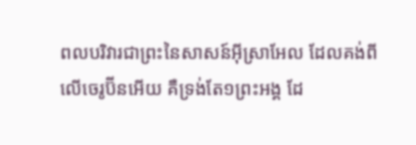ពលបរិវារជាព្រះនៃសាសន៍អ៊ីស្រាអែល ដែលគង់ពីលើចេរូប៊ីនអើយ គឺទ្រង់តែ១ព្រះអង្គ ដែ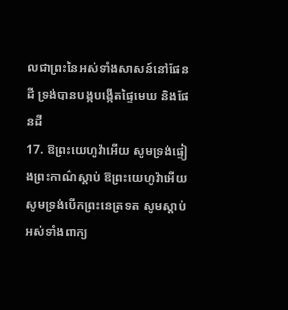លជាព្រះនៃអស់ទាំងសាសន៍នៅផែនដី ទ្រង់បានបង្កបង្កើតផ្ទៃមេឃ និងផែនដី
17. ឱព្រះយេហូវ៉ាអើយ សូមទ្រង់ផ្ទៀងព្រះកាណ៌ស្តាប់ ឱព្រះយេហូវ៉ាអើយ សូមទ្រង់បើកព្រះនេត្រទត សូមស្តាប់អស់ទាំងពាក្យ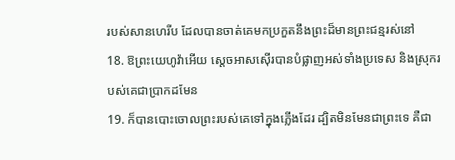របស់សានហេរីប ដែលបានចាត់គេមកប្រកួតនឹងព្រះដ៏មានព្រះជន្មរស់នៅ
18. ឱព្រះយេហូវ៉ាអើយ ស្តេចអាសស៊ើរបានបំផ្លាញអស់ទាំងប្រទេស និងស្រុករបស់គេជាប្រាកដមែន
19. ក៏បានបោះចោលព្រះរបស់គេទៅក្នុងភ្លើងដែរ ដ្បិតមិនមែនជាព្រះទេ គឺជា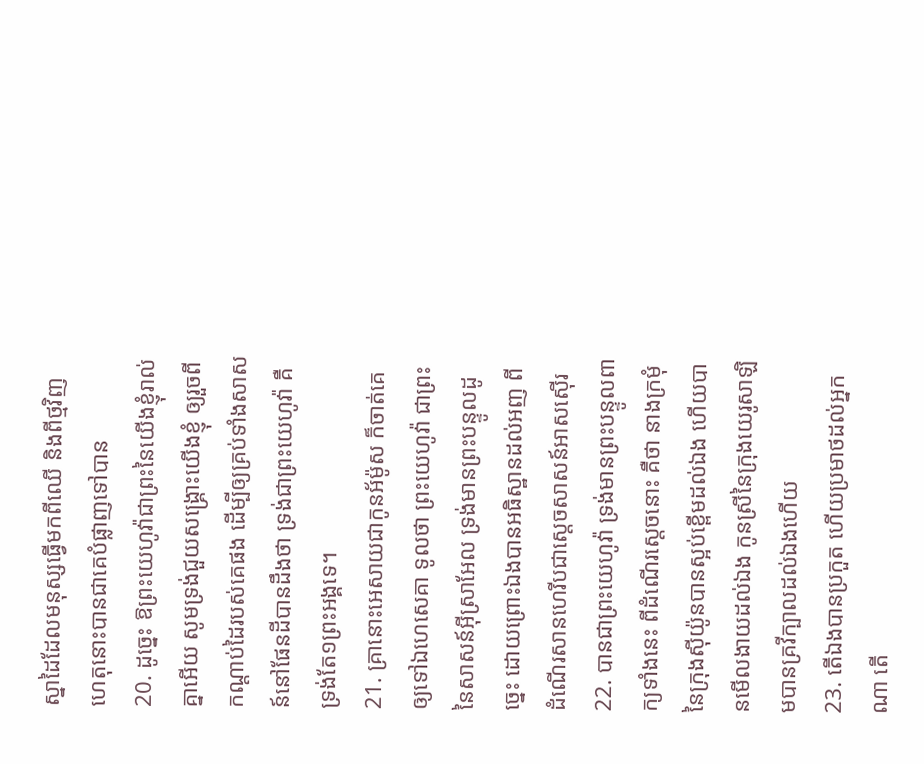ស្នាដៃដែលមនុស្សធ្វើមកពីឈើ និងពីថ្មវិញ ហេតុនោះបានជាគេបំផ្លាញទៅបាន
20. ដូច្នេះ ឱព្រះយេហូវ៉ាជាព្រះនៃយើងខ្ញុំរាល់គ្នាអើយ សូមទ្រង់ជួយសង្គ្រោះយើងខ្ញុំ ឲ្យរួចពីកណ្តាប់ដៃរបស់គេផង ដើម្បីឲ្យគ្រប់ទាំងសាសន៍នៅផែនដីបានដឹងថា ទ្រង់ជាព្រះយេហូវ៉ា គឺទ្រង់តែ១ព្រះអង្គទេ។
21. គ្រានោះអេសាយជាកូនអ័ម៉ូស ក៏ចាត់គេឲ្យទៅឯហេសេគា ទូលថា ព្រះយេហូវ៉ា ជាព្រះនៃសាសន៍អ៊ីស្រាអែល ទ្រង់មានព្រះបន្ទូលដូច្នេះ ដោយព្រោះឯងបានអធិស្ឋានដល់អញ ពីដំណើរសានហេរីបជាស្តេចសាសន៍អាសស៊ើរ
22. បានជាព្រះយេហូវ៉ា ទ្រង់មានព្រះបន្ទូលពាក្យទាំងនេះ ពីដំណើរស្តេចនោះ គឺថា នាងក្រមុំនៃក្រុងស៊ីយ៉ូនបានស្អប់ខ្ពើមដល់ឯង ហើយបានមើលងាយដល់ឯង កូនស្រីនៃក្រុងយេរូសាឡិមបានគ្រវីក្បាលដល់ឯងហើយ
23. តើឯងបានប្រកួត ហើយប្រមាថដល់អ្នកណា តើ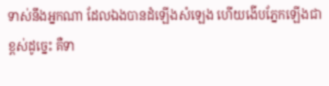ទាស់នឹងអ្នកណា ដែលឯងបានដំឡើងសំឡេង ហើយងើបភ្នែកឡើងជាខ្ពស់ដូច្នេះ គឺទា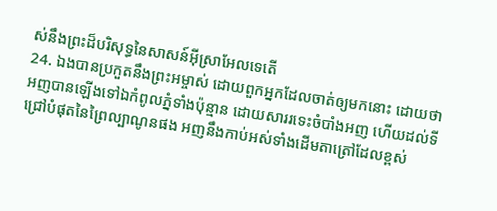ស់នឹងព្រះដ៏បរិសុទ្ធនៃសាសន៍អ៊ីស្រាអែលទេតើ
24. ឯងបានប្រកួតនឹងព្រះអម្ចាស់ ដោយពួកអ្នកដែលចាត់ឲ្យមកនោះ ដោយថា អញបានឡើងទៅឯកំពូលភ្នំទាំងប៉ុន្មាន ដោយសាររទេះចំបាំងអញ ហើយដល់ទីជ្រៅបំផុតនៃព្រៃល្បាណូនផង អញនឹងកាប់អស់ទាំងដើមតាត្រៅដែលខ្ពស់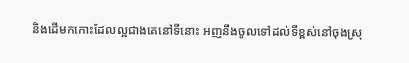និងដើមកកោះដែលល្អជាងគេនៅទីនោះ អញនឹងចូលទៅដល់ទីខ្ពស់នៅចុងស្រុ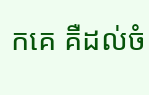កគេ គឺដល់ចំ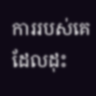ការរបស់គេ ដែលដុះ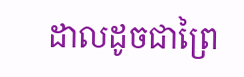ដាលដូចជាព្រៃ